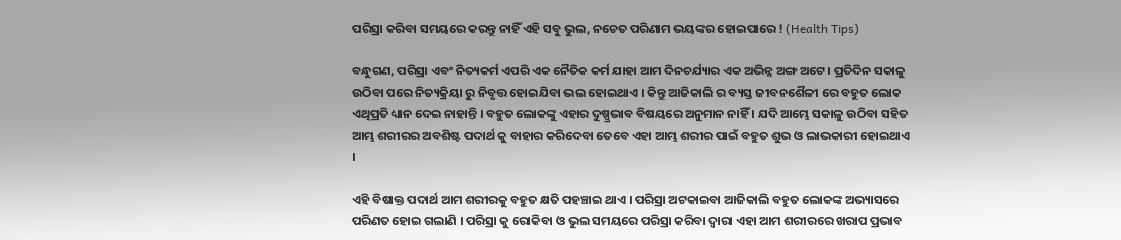ପରିସ୍ରା କରିବା ସମୟରେ କରନ୍ତୁ ନାହିଁ ଏହି ସବୁ ଭୁଲ, ନଚେତ ପରିଣାମ ଭୟଙ୍କର ହୋଇପାରେ ! (Health Tips)

ବନ୍ଧୁଗଣ, ପରିସ୍ରା ଏବଂ ନିତ୍ୟକର୍ମ ଏପରି ଏକ ନୈତିକ କର୍ମ ଯାହା ଆମ ଦିନଚର୍ଯ୍ୟାର ଏକ ଅଭିନ୍ନ ଅଙ୍ଗ ଅଟେ । ପ୍ରତିଦିନ ସକାଳୁ ଉଠିବା ପରେ ନିତ୍ୟକ୍ରିୟା ରୁ ନିବୃତ୍ତ ହୋଇଯିବା ଭଲ ହୋଇଥାଏ । କିନ୍ତୁ ଆଜିକାଲି ର ବ୍ୟସ୍ତ ଜୀବନଶୈଳୀ ରେ ବହୁତ ଲୋକ ଏଥିପ୍ରତି ଧ୍ୟାନ ଦେଇ ନାହାନ୍ତି । ବହୁତ ଲୋକଙ୍କୁ ଏହାର ଦୁଷ୍ପ୍ରଭାବ ବିଷୟରେ ଅନୁମାନ ନାହିଁ । ଯଦି ଆମ୍ଭେ ସକାଳୁ ଉଠିବା ସହିତ ଆମ୍ଭ ଶରୀରର ଅବଶିଷ୍ଟ ପଦାର୍ଥ କୁ ବାହାର କରିଦେବା ତେବେ ଏହା ଆମ୍ଭ ଶରୀର ପାଇଁ ବହୁତ ଶୁଭ ଓ ଲାଭକାରୀ ହୋଇଥାଏ ।

ଏହି ବିଷାକ୍ତ ପଦାର୍ଥ ଆମ ଶରୀରକୁ ବହୁତ କ୍ଷତି ପହଞ୍ଚାଇ ଥାଏ । ପରିସ୍ରା ଅଟକାଇବା ଆଜିକାଲି ବହୁତ ଲୋକଙ୍କ ଅଭ୍ୟାସରେ ପରିଣତ ହୋଇ ଗଲାଣି । ପରିସ୍ରା କୁ ରୋକିବା ଓ ଭୁଲ ସମୟରେ ପରିସ୍ରା କରିବା ଦ୍ୱାରା ଏହା ଆମ ଶରୀରରେ ଖରାପ ପ୍ରଭାବ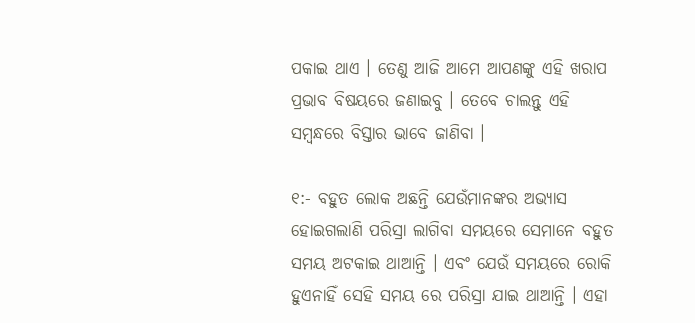ପକାଇ ଥାଏ । ତେଣୁ ଆଜି ଆମେ ଆପଣଙ୍କୁ ଏହି ଖରାପ ପ୍ରଭାବ ବିଷୟରେ ଜଣାଇବୁ । ତେବେ ଚାଲନ୍ତୁ ଏହି ସମ୍ବନ୍ଧରେ ବିସ୍ତାର ଭାବେ ଜାଣିବା ।

୧:- ବହୁତ ଲୋକ ଅଛନ୍ତି ଯେଉଁମାନଙ୍କର ଅଭ୍ୟାସ ହୋଇଗଲାଣି ପରିସ୍ରା ଲାଗିବା ସମୟରେ ସେମାନେ ବହୁତ ସମୟ ଅଟକାଇ ଥାଆନ୍ତି । ଏବଂ ଯେଉଁ ସମୟରେ ରୋକି ହୁଏନାହିଁ ସେହି ସମୟ ରେ ପରିସ୍ରା ଯାଇ ଥାଆନ୍ତି । ଏହା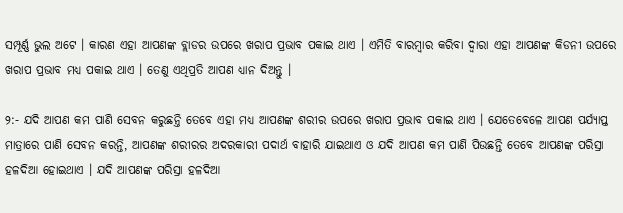ସମ୍ପୂର୍ଣ୍ଣ ଭୁଲ ଅଟେ । କାରଣ ଏହା ଆପଣଙ୍କ ବ୍ଲାଡର ଉପରେ ଖରାପ ପ୍ରଭାବ ପକାଇ ଥାଏ । ଏମିତି ବାରମ୍ବାର କରିବା ଦ୍ଵାରା ଏହା ଆପଣଙ୍କ କିଡନୀ ଉପରେ ଖରାପ ପ୍ରଭାବ ମଧ୍ୟ ପକାଇ ଥାଏ । ତେଣୁ ଏଥିପ୍ରତି ଆପଣ ଧ୍ୟାନ ଦିଅନ୍ତୁ ।

୨:- ଯଦି ଆପଣ କମ ପାଣି ସେବନ କରୁଛନ୍ତି ତେବେ ଏହା ମଧ୍ୟ ଆପଣଙ୍କ ଶରୀର ଉପରେ ଖରାପ ପ୍ରଭାବ ପକାଇ ଥାଏ । ଯେତେବେଳେ ଆପଣ ପର୍ଯ୍ୟାପ୍ତ ମାତ୍ରାରେ ପାଣି ସେବନ କରନ୍ତି, ଆପଣଙ୍କ ଶରୀରର ଅଦରକାରୀ ପଦାର୍ଥ ବାହାରି ଯାଇଥାଏ ଓ ଯଦି ଆପଣ କମ ପାଣି ପିଉଛନ୍ତି ତେବେ ଆପଣଙ୍କ ପରିସ୍ରା ହଳଦିଆ ହୋଇଥାଏ । ଯଦି ଆପଣଙ୍କ ପରିସ୍ରା ହଳଦିଆ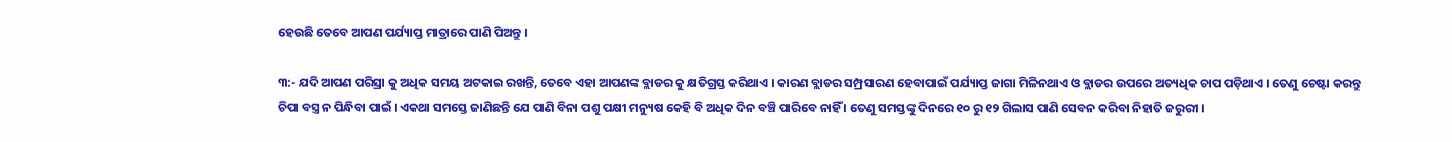ହେଉଛି ତେବେ ଆପଣ ପର୍ଯ୍ୟାପ୍ତ ମାତ୍ରାରେ ପାଣି ପିଅନ୍ତୁ ।

୩:- ଯଦି ଆପଣ ପରିସ୍ରା କୁ ଅଧିକ ସମୟ ଅଟକାଇ ରଖନ୍ତି, ତେବେ ଏହା ଆପଣଙ୍କ ବ୍ଲାଡର କୁ କ୍ଷତିଗ୍ରସ୍ତ କରିଥାଏ । କାରଣ ବ୍ଲାଡର ସମ୍ପ୍ରସାରଣ ହେବାପାଇଁ ପର୍ଯ୍ୟାପ୍ତ ଜାଗା ମିଳିନଥାଏ ଓ ବ୍ଲାଡର ଉପରେ ଅତ୍ୟଧିକ ଚାପ ପଡ଼ିଥାଏ । ତେଣୁ ଚେଷ୍ଟା କରନ୍ତୁ ଚିପା ବସ୍ତ୍ର ନ ପିନ୍ଧିବା ପାଇଁ । ଏକଥା ସମସ୍ତେ ଜାଣିଛନ୍ତି ଯେ ପାଣି ବିନା ପଶୁ ପକ୍ଷୀ ମନ୍ୟୁଷ କେହି ବି ଅଧିକ ଦିନ ବଞ୍ଚି ପାରିବେ ନାହିଁ । ତେଣୁ ସମସ୍ତଙ୍କୁ ଦିନରେ ୧୦ ରୁ ୧୨ ଗିଲାସ ପାଣି ସେବନ କରିବା ନିହାତି ଜରୁରୀ ।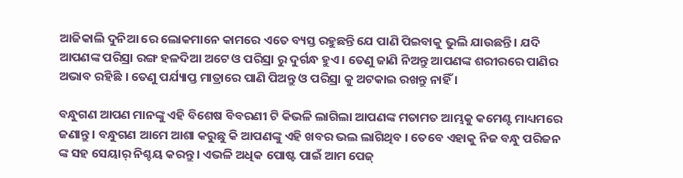ଆଜିକାଲି ଦୁନିଆ ରେ ଲୋକମାନେ କାମରେ ଏତେ ବ୍ୟସ୍ତ ରହୁଛନ୍ତି ଯେ ପାଣି ପିଇବାକୁ ଭୁଲି ଯାଉଛନ୍ତି । ଯଦି ଆପଣଙ୍କ ପରିସ୍ରା ରଙ୍ଗ ହଳଦିଆ ଅଟେ ଓ ପରିସ୍ରା ରୁ ଦୁର୍ଗନ୍ଧ ହୁଏ । ତେଣୁ ଜାଣି ନିଅନ୍ତୁ ଆପଣଙ୍କ ଶରୀରରେ ପାଣିର ଅଭାବ ରହିଛି । ତେଣୁ ପର୍ଯ୍ୟାପ୍ତ ମାତ୍ରାରେ ପାଣି ପିଅନ୍ତୁ ଓ ପରିସ୍ରା କୁ ଅଟକାଇ ରଖନ୍ତୁ ନାହିଁ ।

ବନ୍ଧୁଗଣ ଆପଣ ମାନଙ୍କୁ ଏହି ବିଶେଷ ବିବରଣୀ ଟି କିଭଳି ଲାଗିଲା ଆପଣଙ୍କ ମତାମତ ଆମ୍ଭକୁ କମେଣ୍ଟ ମାଧ୍ୟମରେ ଜଣାନ୍ତୁ । ବନ୍ଧୁଗଣ ଆମେ ଆଶା କରୁଛୁ କି ଆପଣଙ୍କୁ ଏହି ଖବର ଭଲ ଲାଗିଥିବ । ତେବେ ଏହାକୁ ନିଜ ବନ୍ଧୁ ପରିଜନ ଙ୍କ ସହ ସେୟାର୍ ନିଶ୍ଚୟ କରନ୍ତୁ । ଏଭଳି ଅଧିକ ପୋଷ୍ଟ ପାଇଁ ଆମ ପେଜ୍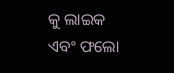କୁ ଲାଇକ ଏବଂ ଫଲୋ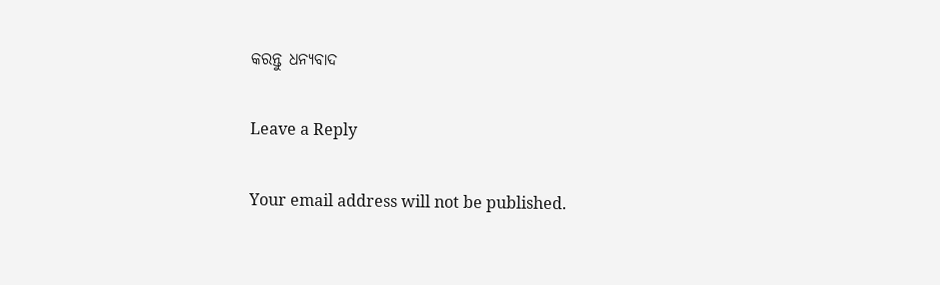କରନ୍ତୁ ଧନ୍ୟବାଦ

Leave a Reply

Your email address will not be published.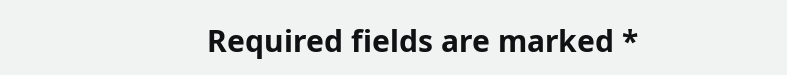Required fields are marked *